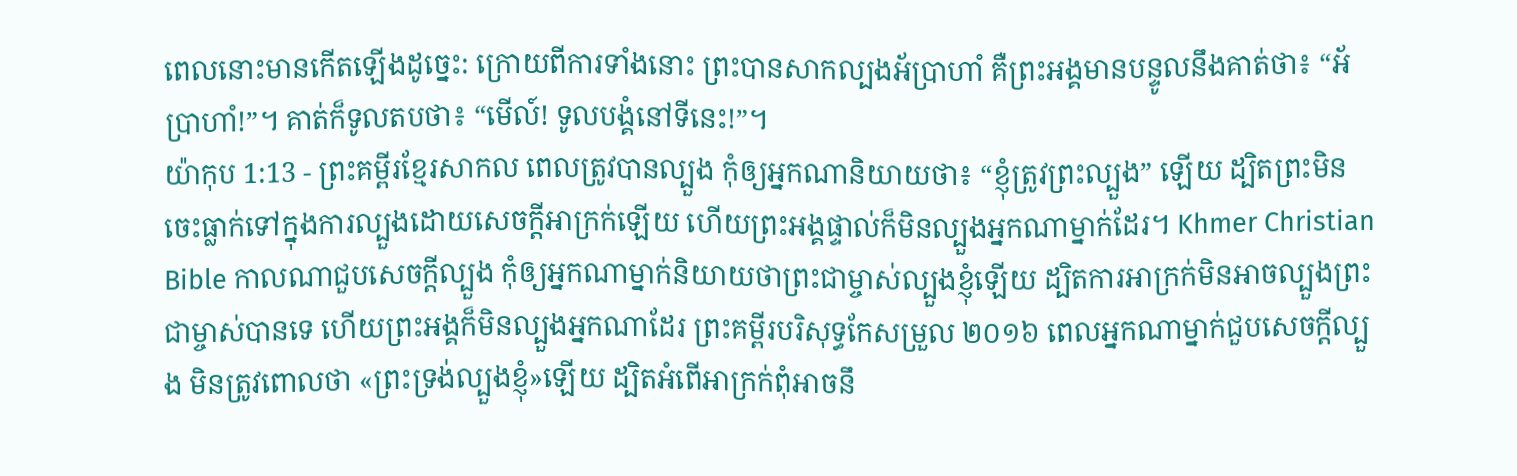ពេលនោះមានកើតឡើងដូច្នេះ: ក្រោយពីការទាំងនោះ ព្រះបានសាកល្បងអ័ប្រាហាំ គឺព្រះអង្គមានបន្ទូលនឹងគាត់ថា៖ “អ័ប្រាហាំ!”។ គាត់ក៏ទូលតបថា៖ “មើល៍! ទូលបង្គំនៅទីនេះ!”។
យ៉ាកុប 1:13 - ព្រះគម្ពីរខ្មែរសាកល ពេលត្រូវបានល្បួង កុំឲ្យអ្នកណានិយាយថា៖ “ខ្ញុំត្រូវព្រះល្បួង” ឡើយ ដ្បិតព្រះមិនចេះធ្លាក់ទៅក្នុងការល្បួងដោយសេចក្ដីអាក្រក់ឡើយ ហើយព្រះអង្គផ្ទាល់ក៏មិនល្បួងអ្នកណាម្នាក់ដែរ។ Khmer Christian Bible កាលណាជួបសេចក្ដីល្បួង កុំឲ្យអ្នកណាម្នាក់និយាយថាព្រះជាម្ចាស់ល្បួងខ្ញុំឡើយ ដ្បិតការអាក្រក់មិនអាចល្បួងព្រះជាម្ចាស់បានទេ ហើយព្រះអង្គក៏មិនល្បួងអ្នកណាដែរ ព្រះគម្ពីរបរិសុទ្ធកែសម្រួល ២០១៦ ពេលអ្នកណាម្នាក់ជួបសេចក្ដីល្បួង មិនត្រូវពោលថា «ព្រះទ្រង់ល្បួងខ្ញុំ»ឡើយ ដ្បិតអំពើអាក្រក់ពុំអាចនឹ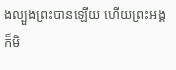ងល្បួងព្រះបានឡើយ ហើយព្រះអង្គក៏មិ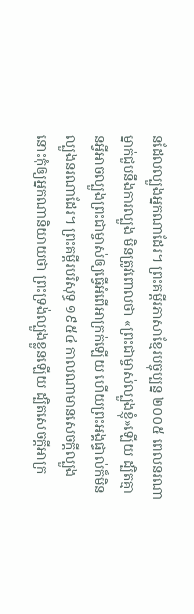នដែលល្បួងអ្នកណាដែរ។ ព្រះគម្ពីរភាសាខ្មែរបច្ចុប្បន្ន ២០០៥ ពេលនរណាម្នាក់ជួបនឹងការល្បួង មិនត្រូវពោលថា «ព្រះជាម្ចាស់ល្បួងខ្ញុំ»ឡើយ ដ្បិតគ្មានអ្វីអាចល្បួងព្រះជាម្ចាស់ឲ្យធ្វើអំពើអាក្រក់ឡើយ ហើយព្រះអង្គផ្ទាល់ក៏មិនល្បួងនរណាដែរ។ ព្រះគម្ពីរបរិសុទ្ធ ១៩៥៤ កាលណាមានសេចក្ដីល្បួង នោះកុំឲ្យអ្នកណានិយាយថា ព្រះទ្រង់ល្បួងខ្លួនឡើយ ដ្បិតសេចក្ដីអាក្រ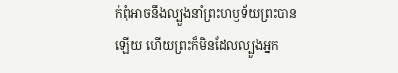ក់ពុំអាចនឹងល្បួងនាំព្រះហឫទ័យព្រះបានឡើយ ហើយព្រះក៏មិនដែលល្បួងអ្នក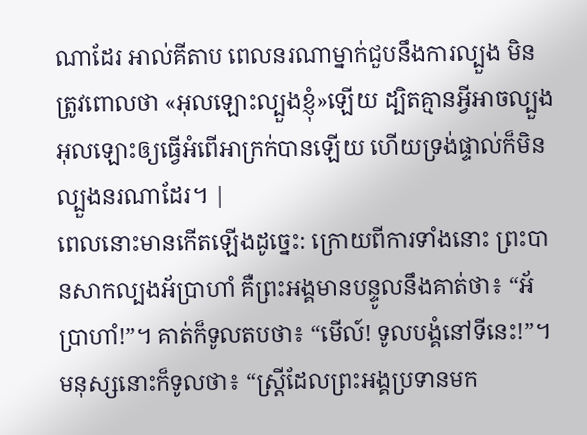ណាដែរ អាល់គីតាប ពេលនរណាម្នាក់ជួបនឹងការល្បួង មិនត្រូវពោលថា «អុលឡោះល្បួងខ្ញុំ»ឡើយ ដ្បិតគ្មានអ្វីអាចល្បួងអុលឡោះឲ្យធ្វើអំពើអាក្រក់បានឡើយ ហើយទ្រង់ផ្ទាល់ក៏មិនល្បួងនរណាដែរ។ |
ពេលនោះមានកើតឡើងដូច្នេះ: ក្រោយពីការទាំងនោះ ព្រះបានសាកល្បងអ័ប្រាហាំ គឺព្រះអង្គមានបន្ទូលនឹងគាត់ថា៖ “អ័ប្រាហាំ!”។ គាត់ក៏ទូលតបថា៖ “មើល៍! ទូលបង្គំនៅទីនេះ!”។
មនុស្សនោះក៏ទូលថា៖ “ស្ត្រីដែលព្រះអង្គប្រទានមក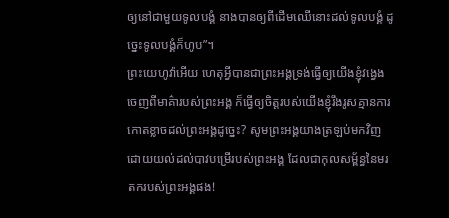ឲ្យនៅជាមួយទូលបង្គំ នាងបានឲ្យពីដើមឈើនោះដល់ទូលបង្គំ ដូច្នេះទូលបង្គំក៏ហូប”។
ព្រះយេហូវ៉ាអើយ ហេតុអ្វីបានជាព្រះអង្គទ្រង់ធ្វើឲ្យយើងខ្ញុំវង្វេងចេញពីមាគ៌ារបស់ព្រះអង្គ ក៏ធ្វើឲ្យចិត្តរបស់យើងខ្ញុំរឹងរូសគ្មានការកោតខ្លាចដល់ព្រះអង្គដូច្នេះ? សូមព្រះអង្គយាងត្រឡប់មកវិញដោយយល់ដល់បាវបម្រើរបស់ព្រះអង្គ ដែលជាកុលសម្ព័ន្ធនៃមរតករបស់ព្រះអង្គផង!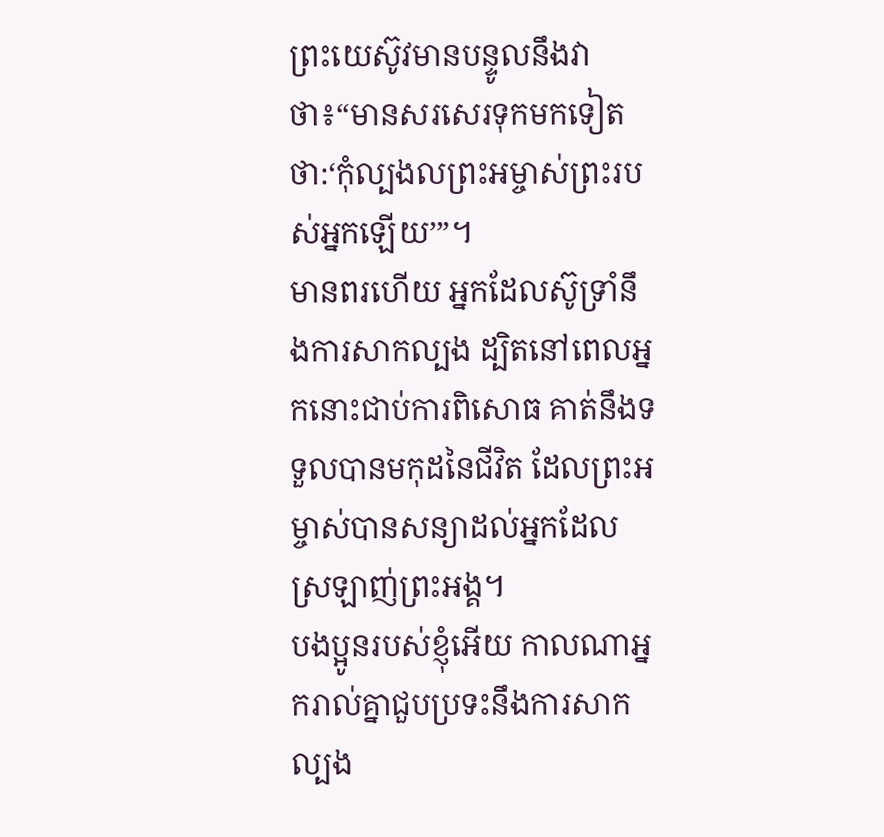ព្រះយេស៊ូវមានបន្ទូលនឹងវាថា៖“មានសរសេរទុកមកទៀតថា:‘កុំល្បងលព្រះអម្ចាស់ព្រះរបស់អ្នកឡើយ’”។
មានពរហើយ អ្នកដែលស៊ូទ្រាំនឹងការសាកល្បង ដ្បិតនៅពេលអ្នកនោះជាប់ការពិសោធ គាត់នឹងទទួលបានមកុដនៃជីវិត ដែលព្រះអម្ចាស់បានសន្យាដល់អ្នកដែលស្រឡាញ់ព្រះអង្គ។
បងប្អូនរបស់ខ្ញុំអើយ កាលណាអ្នករាល់គ្នាជួបប្រទះនឹងការសាកល្បង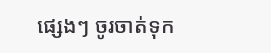ផ្សេងៗ ចូរចាត់ទុក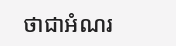ថាជាអំណរ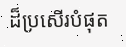ដ៏ប្រសើរបំផុត